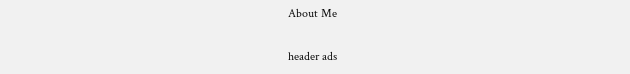About Me

header ads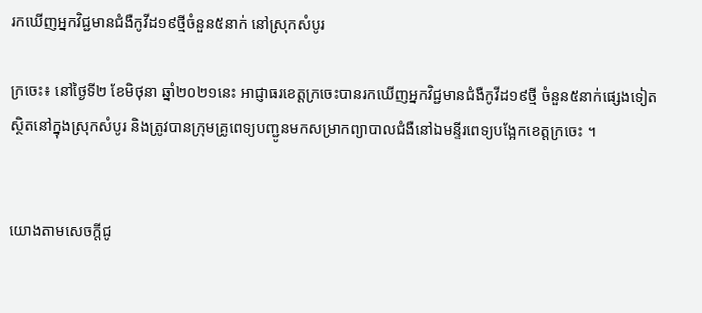រកឃើញអ្នកវិជ្ជមានជំងឺកូវីដ១៩ថ្មីចំនួន៥នាក់ នៅស្រុកសំបូរ

ក្រចេះ៖ នៅថ្ងៃទី២ ខែមិថុនា ឆ្នាំ២០២១នេះ អាជ្ញាធរខេត្តក្រចេះបានរកឃើញអ្នកវិជ្ជមានជំងឺកូវីដ១៩ថ្មី ចំនួន៥នាក់ផ្សេងទៀត ស្ថិតនៅក្នុងស្រុកសំបូរ និងត្រូវបានក្រុមគ្រូពេទ្យបញ្ជូនមកសម្រាកព្យាបាលជំងឺនៅឯមន្ទីរពេទ្យបង្អែកខេត្តក្រចេះ ។


យោងតាមសេចក្ដីជូ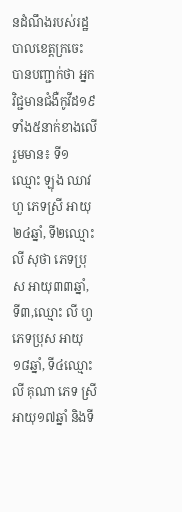នដំណឹងរបស់រដ្ឋបាលខេត្តក្រចេះ  បានបញ្ជាក់ថា អ្នកវិជ្ជមានជំងឺកូវីដ១៩ ទាំង៥នាក់ខាងលើ រួមមាន៖ ទី១ ឈ្មោះ ឡុង ឈាវហួ ភេទស្រី អាយុ២៤ឆ្នាំ, ទី២ឈ្មោះ លី សុថា ភេទប្រុស អាយុ៣៣ឆ្នាំ, ទី៣,ឈ្មោះ លី ហួ ភេទប្រុស អាយុ១៨ឆ្នាំ, ទី៤ឈ្មោះ លី គុណា ភេទ ស្រី អាយុ១៧ឆ្នាំ និងទី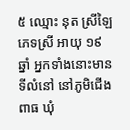៥ ឈ្មោះ នុត ស្រីឡៃ ភេទស្រី អាយុ ១៩ឆ្នាំ អ្នកទាំងនោះមានទីលំនៅ នៅភូមិជើងពាធ ឃុំ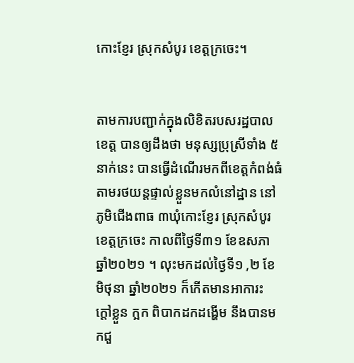កោះខ្ញែរ ស្រុកសំបូរ ខេត្តក្រចេះ។


តាមការបញ្ជាក់ក្នុងលិខិតរបសរដ្ឋបាលខេត្ត បានឲ្យដឹងថា មនុស្សប្រុស្រីទាំង ៥នាក់នេះ បានធ្វើដំណើរមកពីខេត្តកំពង់ធំតាមរថយន្ដផ្ទាល់ខ្លួនមកលំនៅដ្ឋាន នៅភូមិជើងពាធ ៣ឃុំកោះខ្ញែរ ស្រុកសំបូរ ខេត្តក្រចេះ កាលពីថ្ងៃទី៣១ ខែឧសភា ឆ្នាំ២០២១ ។ លុះមកដល់ថ្ងៃទី១ ,២ ខែមិថុនា ឆ្នាំ២០២១ ក៏កើតមានអាការះ ក្ដៅខ្លួន ក្អក ពិបាកដកដង្ហើម នឹងបានមកជួ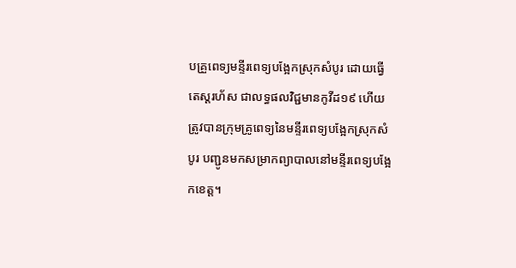បគ្រួពេទ្យមន្ទីរពេទ្យបង្អែកស្រុកសំបូរ ដោយធ្វើតេស្តរហ័ស ជាលទ្ធផលវិជ្ជមានកូវីដ១៩ ហើយត្រូវបានក្រុមគ្រូពេទ្យនៃមន្ទីរពេទ្យបង្អែកស្រុកសំបូរ បញ្ជូនមកសម្រាកព្យាបាលនៅមន្ទីរពេទ្យបង្អែកខេត្ត។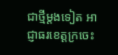ជាថ្មីម្តងទៀត អាជ្ញាធរខេត្តក្រចេះ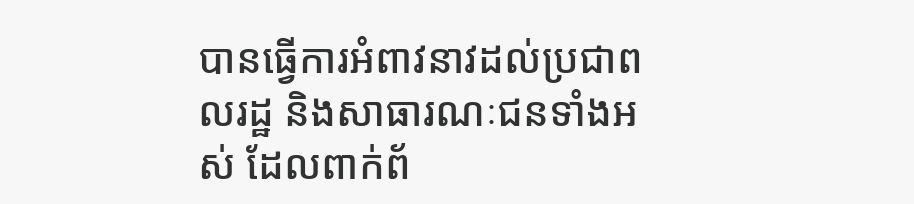បានធ្វើការអំពាវនាវដល់ប្រជាពលរដ្ឋ និងសាធារណៈជនទាំងអស់ ដែលពាក់ព័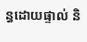ន្ធដោយផ្ទាល់ និ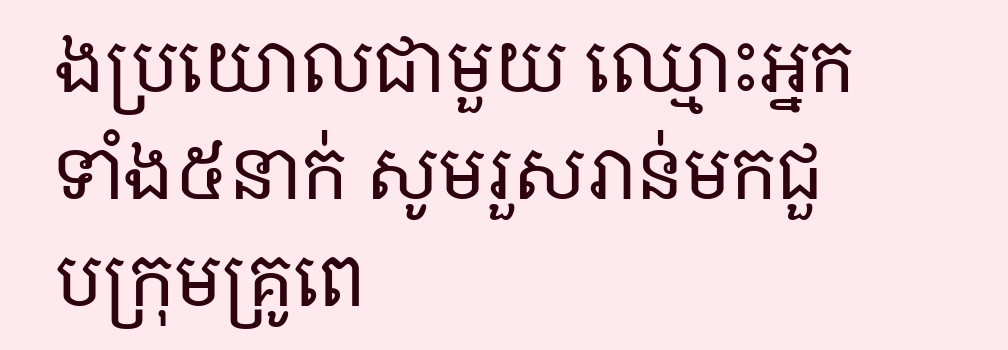ងប្រយោលជាមួយ ឈ្មោះអ្នកទាំង៥នាក់ សូមរួសរាន់មកជួបក្រុមគ្រូពេ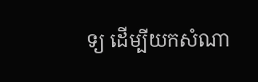ទ្យ ដើម្បីយកសំណា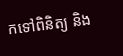កទៅពិនិត្យ និង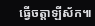ធ្វើចត្តាឡីស័ក៕